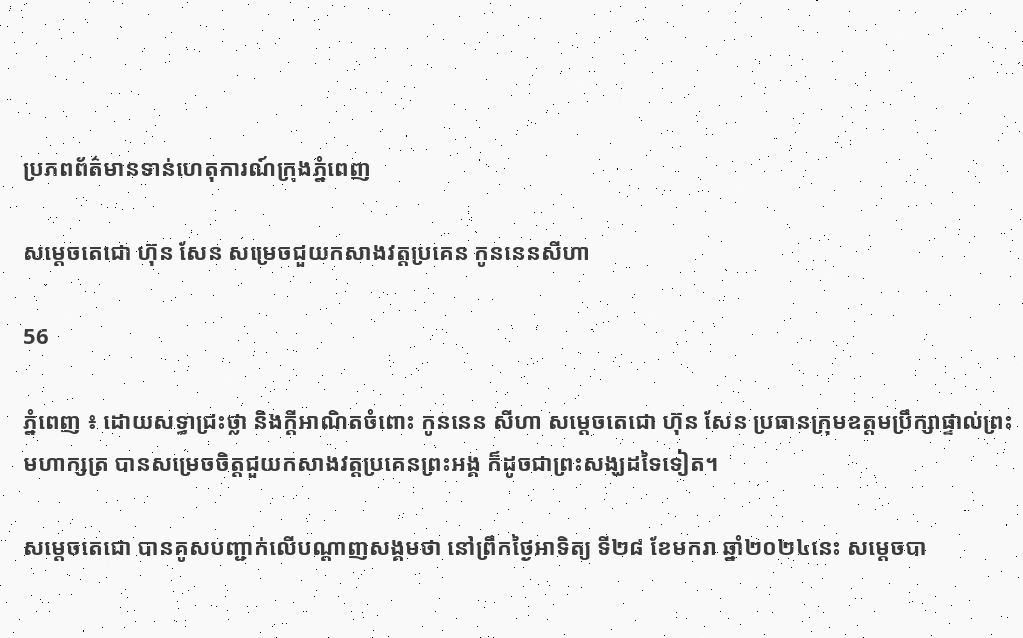ប្រភពព័ត៌មានទាន់ហេតុការណ៍ក្រុងភ្នំពេញ

សម្តេចតេជោ ហ៊ុន សែន សម្រេចជួយកសាងវត្តប្រគេន កូននេនសីហា

56

ភ្នំពេញ ៖ ដោយសទ្ធាជ្រះថ្លា និងក្តីអាណិតចំពោះ កូននេន សីហា សម្តេចតេជោ ហ៊ុន សែន ប្រធានក្រុមឧត្តមប្រឹក្សាផ្ទាល់ព្រះមហាក្សត្រ បានសម្រេចចិត្តជួយកសាងវត្តប្រគេនព្រះអង្គ ក៏ដូចជាព្រះសង្ឃដទៃទៀត។

សម្តេចតេជោ បានគូសបញ្ជាក់លើបណ្តាញសង្គមថា នៅព្រឹកថ្ងៃអាទិត្យ ទី២៨ ខែមករា ឆ្នាំ២០២៤នេះ សម្តេចបា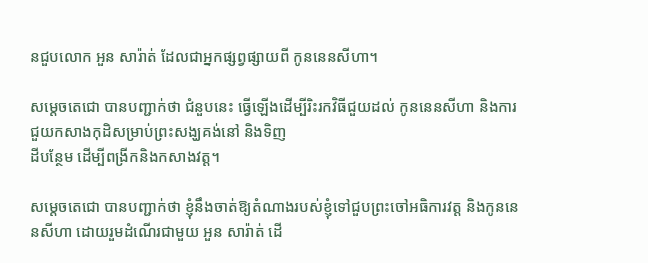នជួបលោក អួន សារ៉ាត់ ដែលជាអ្នកផ្សព្វផ្សាយពី កូននេនសីហា។

សម្តេចតេជោ បានបញ្ជាក់ថា ជំនួបនេះ ធ្វើឡើងដើម្បីរិះរកវិធីជួយដល់ កូននេនសីហា និងការជួយកសាងកុដិសម្រាប់ព្រះសង្ឃគង់នៅ និងទិញ
ដីបន្ថែម ដើម្បីពង្រីកនិងកសាងវត្ត។

សម្តេចតេជោ បានបញ្ជាក់ថា ខ្ញុំនឹងចាត់ឱ្យតំណាងរបស់ខ្ញុំទៅជួបព្រះចៅអធិការវត្ត និងកូននេនសីហា ដោយរួមដំណើរជាមួយ អួន សារ៉ាត់ ដើ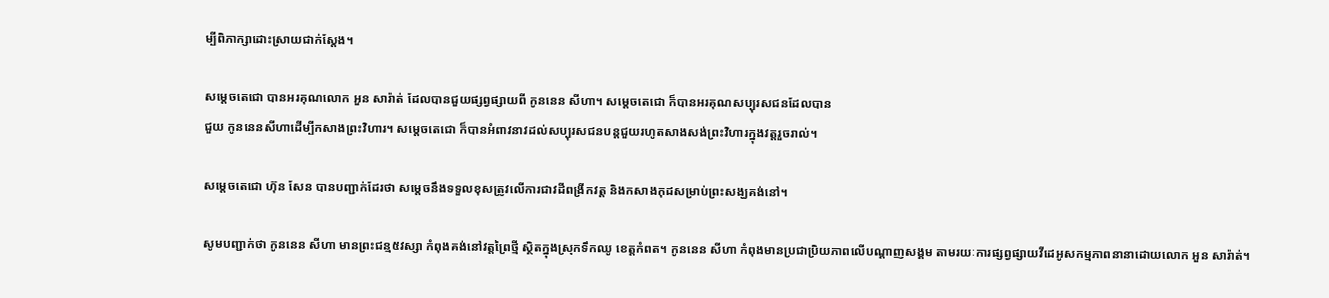ម្បីពិភាក្សាដោះស្រាយជាក់ស្តែង។

សម្តេចតេជោ បានអរគុណលោក អួន សារ៉ាត់ ដែលបានជួយផ្សព្វផ្សាយពី កូននេន សីហា។ សម្តេចតេជោ ក៏បានអរគុណសប្បុរសជនដែលបាន
ជួយ កូននេនសីហាដើម្បីកសាងព្រះវិហារ។ សម្តេចតេជោ ក៏បានអំពាវនាវដល់សប្បុរសជនបន្តជួយរហូតសាងសង់ព្រះវិហារក្នុងវត្តរួចរាល់។

សម្តេចតេជោ ហ៊ុន សែន បានបញ្ជាក់ដែរថា សម្តេចនឹងទទួលខុសត្រូវលើការជាវដីពង្រីកវត្ត និងកសាងកុដសម្រាប់ព្រះសង្ឃគង់នៅ។

សូមបញ្ជាក់ថា កូននេន សីហា មានព្រះជន្ម៥វស្សា កំពុងគង់នៅវត្តព្រៃថ្មី ស្ថិតក្នុងស្រុកទឹកឈូ ខេត្តកំពត។ កូននេន សីហា កំពុងមានប្រជាប្រិយភាពលើបណ្តាញសង្គម តាមរយៈការផ្សព្វផ្សាយវីដេអូសកម្មភាពនានាដោយលោក អួន សារ៉ាត់។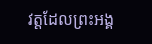វត្តដែលព្រះអង្គ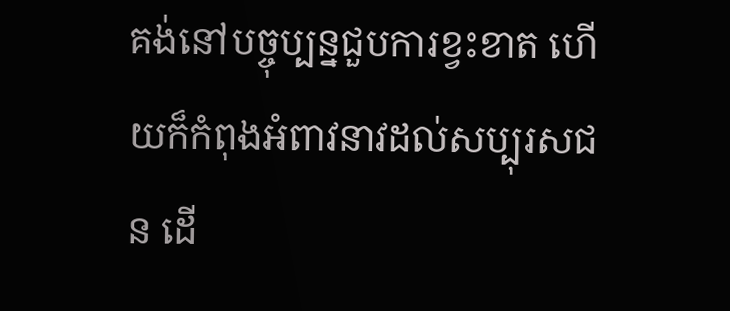គង់នៅបច្ចុប្បន្នជួបការខ្វះខាត ហើយក៏កំពុងអំពាវនាវដល់សប្បុរសជន ដើ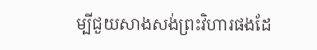ម្បីជួយសាងសង់ព្រះវិហារផងដែ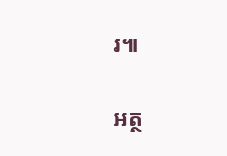រ៕

អត្ថ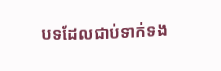បទដែលជាប់ទាក់ទង